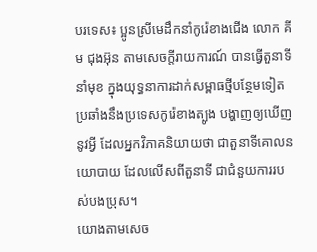បរទេស៖ ប្អូនស្រីមេដឹកនាំកូរ៉េខាងជើង លោក គីម ជុងអ៊ុន តាមសេចក្តីរាយការណ៍ បានធ្វើតួនាទីនាំមុខ ក្នុងយុទ្ធនាការដាក់សម្ពាធថ្មីបន្ថែមទៀត ប្រឆាំងនឹងប្រទេសកូរ៉េខាងត្បូង បង្ហាញឲ្យឃើញនូវអ្វី ដែលអ្នកវិភាគនិយាយថា ជាតួនាទីគោលនយោបាយ ដែលលើសពីតួនាទី ជាជំនួយការរបស់បងប្រុស។
យោងតាមសេច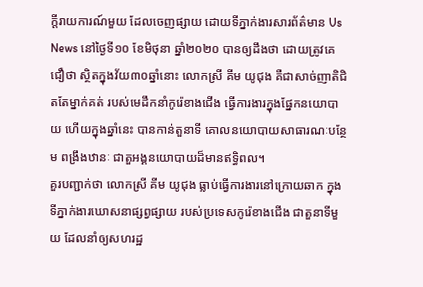ក្តីរាយការណ៍មួយ ដែលចេញផ្សាយ ដោយទីភ្នាក់ងារសារព័ត៌មាន Us News នៅថ្ងៃទី១០ ខែមិថុនា ឆ្នាំ២០២០ បានឲ្យដឹងថា ដោយត្រូវគេជឿថា ស្ថិតក្នុងវ័យ៣០ឆ្នាំនោះ លោកស្រី គីម យូជុង គឺជាសាច់ញាតិជិតតែម្នាក់គត់ របស់មេដឹកនាំកូរ៉េខាងជើង ធ្វើការងារក្នុងផ្នែកនយោបាយ ហើយក្នុងឆ្នាំនេះ បានកាន់តួនាទី គោលនយោបាយសាធារណៈបន្ថែម ពង្រឹងឋានៈ ជាតួអង្គនយោបាយដ៏មានឥទ្ធិពល។
គួរបញ្ជាក់ថា លោកស្រី គីម យូជុង ធ្លាប់ធ្វើការងារនៅក្រោយឆាក ក្នុងទីភ្នាក់ងារឃោសនាផ្សព្វផ្សាយ របស់ប្រទេសកូរ៉េខាងជើង ជាតួនាទីមួយ ដែលនាំឲ្យសហរដ្ឋ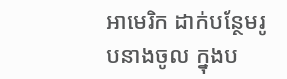អាមេរិក ដាក់បន្ថែមរូបនាងចូល ក្នុងប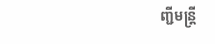ញ្ជីមន្ត្រី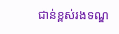ជាន់ខ្ពស់រងទណ្ឌ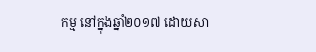កម្ម នៅក្នុងឆ្នាំ២០១៧ ដោយសា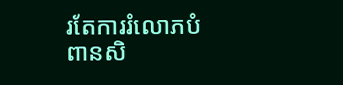រតែការរំលោភបំពានសិ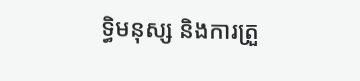ទ្ធិមនុស្ស និងការត្រួ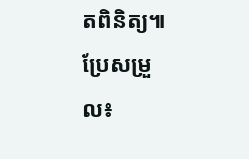តពិនិត្យ៕ ប្រែសម្រួល៖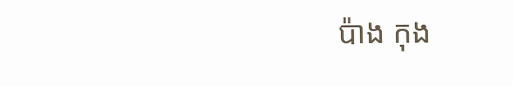ប៉ាង កុង